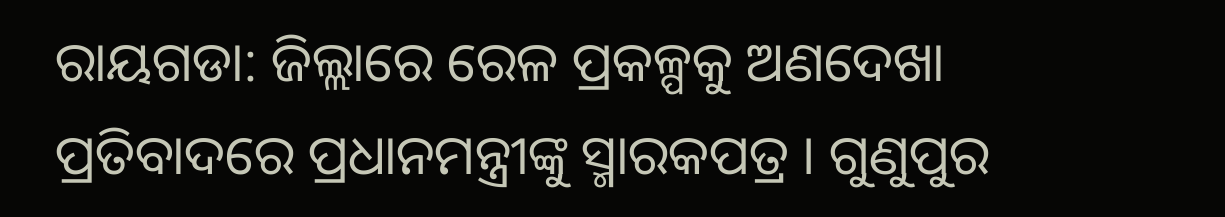ରାୟଗଡା: ଜିଲ୍ଲାରେ ରେଳ ପ୍ରକଳ୍ପକୁ ଅଣଦେଖା ପ୍ରତିବାଦରେ ପ୍ରଧାନମନ୍ତ୍ରୀଙ୍କୁ ସ୍ମାରକପତ୍ର । ଗୁଣୁପୁର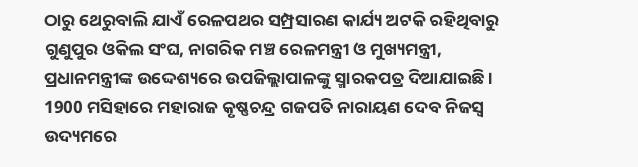ଠାରୁ ଥେରୁବାଲି ଯାଏଁ ରେଳପଥର ସମ୍ପ୍ରସାରଣ କାର୍ଯ୍ୟ ଅଟକି ରହିଥିବାରୁ ଗୁଣୁପୁର ଓକିଲ ସଂଘ, ନାଗରିକ ମଞ୍ଚ ରେଳମନ୍ତ୍ରୀ ଓ ମୁଖ୍ୟମନ୍ତ୍ରୀ, ପ୍ରଧାନମନ୍ତ୍ରୀଙ୍କ ଉଦ୍ଦେଶ୍ୟରେ ଉପଜିଲ୍ଲାପାଳଙ୍କୁ ସ୍ମାରକପତ୍ର ଦିଆଯାଇଛି ।
1900 ମସିହାରେ ମହାରାଜ କୃଷ୍ଣଚନ୍ଦ୍ର ଗଜପତି ନାରାୟଣ ଦେବ ନିଜସ୍ବ ଉଦ୍ୟମରେ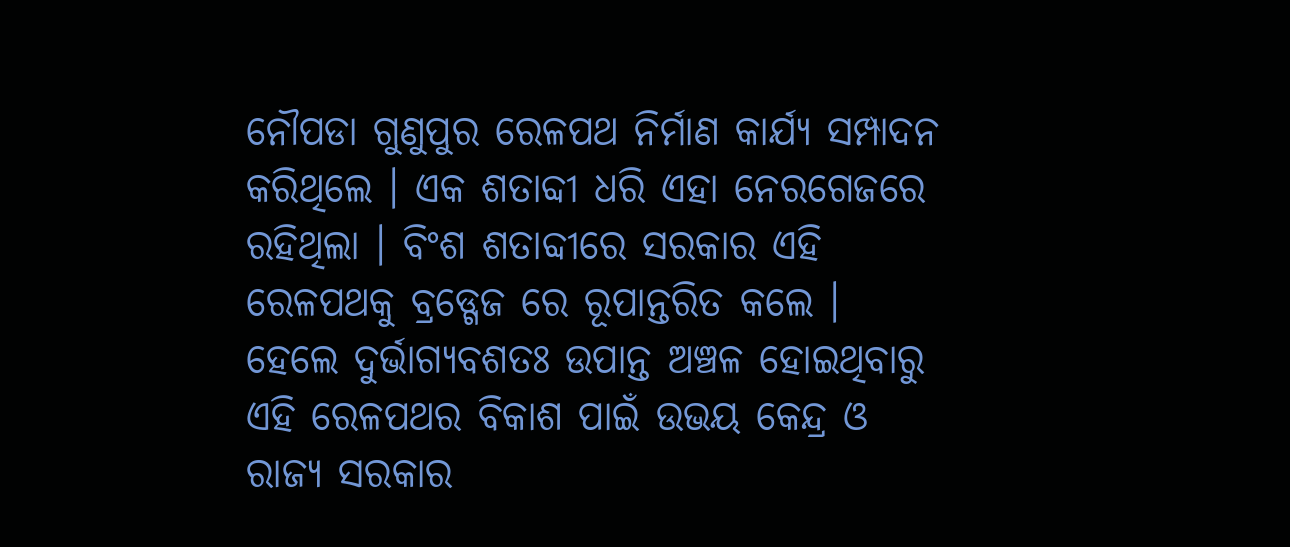ନୌପଡା ଗୁଣୁପୁର ରେଳପଥ ନିର୍ମାଣ କାର୍ଯ୍ୟ ସମ୍ପାଦନ କରିଥିଲେ । ଏକ ଶତାବ୍ଦୀ ଧରି ଏହା ନେରଗେଜରେ ରହିଥିଲା । ବିଂଶ ଶତାବ୍ଦୀରେ ସରକାର ଏହି ରେଳପଥକୁ ବ୍ରଡ୍ଗେଜ ରେ ରୂପାନ୍ତରିତ କଲେ । ହେଲେ ଦୁର୍ଭାଗ୍ୟବଶତଃ ଉପାନ୍ତ ଅଞ୍ଚଳ ହୋଇଥିବାରୁ ଏହି ରେଳପଥର ବିକାଶ ପାଇଁ ଉଭୟ କେନ୍ଦ୍ର ଓ ରାଜ୍ୟ ସରକାର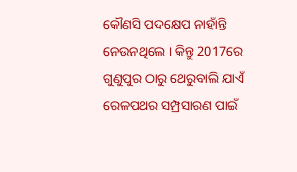କୌଣସି ପଦକ୍ଷେପ ନାହାଁନ୍ତି ନେଉନଥିଲେ । କିନ୍ତୁ 2017ରେ ଗୁଣୁପୁର ଠାରୁ ଥେରୁବାଲି ଯାଏଁ ରେଳପଥର ସମ୍ପ୍ରସାରଣ ପାଇଁ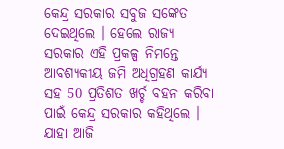କେନ୍ଦ୍ର ସରକାର ସବୁଜ ସଙ୍କେତ ଦେଇଥିଲେ । ହେଲେ ରାଜ୍ୟ ସରକାର ଏହି ପ୍ରକଳ୍ପ ନିମନ୍ତେ ଆବଶ୍ୟକୀୟ ଜମି ଅଧିଗ୍ରହଣ କାର୍ଯ୍ୟ ସହ 50 ପ୍ରତିଶତ ଖର୍ଚ୍ଚ ବହନ କରିବା ପାଇଁ କେନ୍ଦ୍ର ସରକାର କହିଥିଲେ । ଯାହା ଆଜି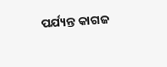ପର୍ଯ୍ୟନ୍ତ କାଗଜ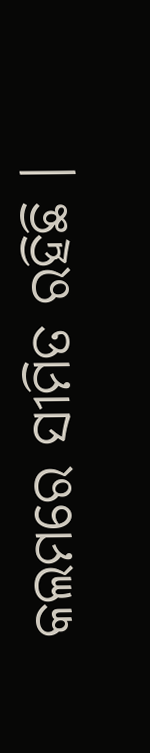କଲମରେ ସୀମିତ ରହିଛି ।